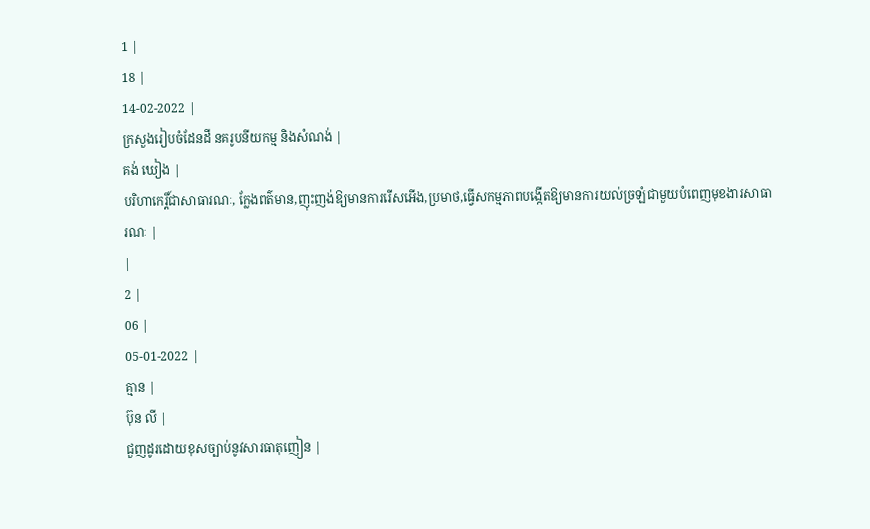1 |
18 |
14-02-2022 |
ក្រសួងរៀបចំដែនដី នគរូបនីយកម្ម និងសំណង់ |
គង់ ឃៀង |
បរិហាកេរ្តិ៍ជាសាធារណៈ, ក្លែងពត៌មាន,ញុះញង់ឱ្យមានការរើសអើង,ប្រមាថ,ធ្វើសកម្មភាពបង្កើតឱ្យមានការយល់ច្រឡំជាមួយបំពេញមុខងារសាធារណៈ |
|
2 |
06 |
05-01-2022 |
គ្មាន |
ប៊ុន លី |
ជួញដូរដោយខុសច្បាប់នូវសារធាតុញៀន |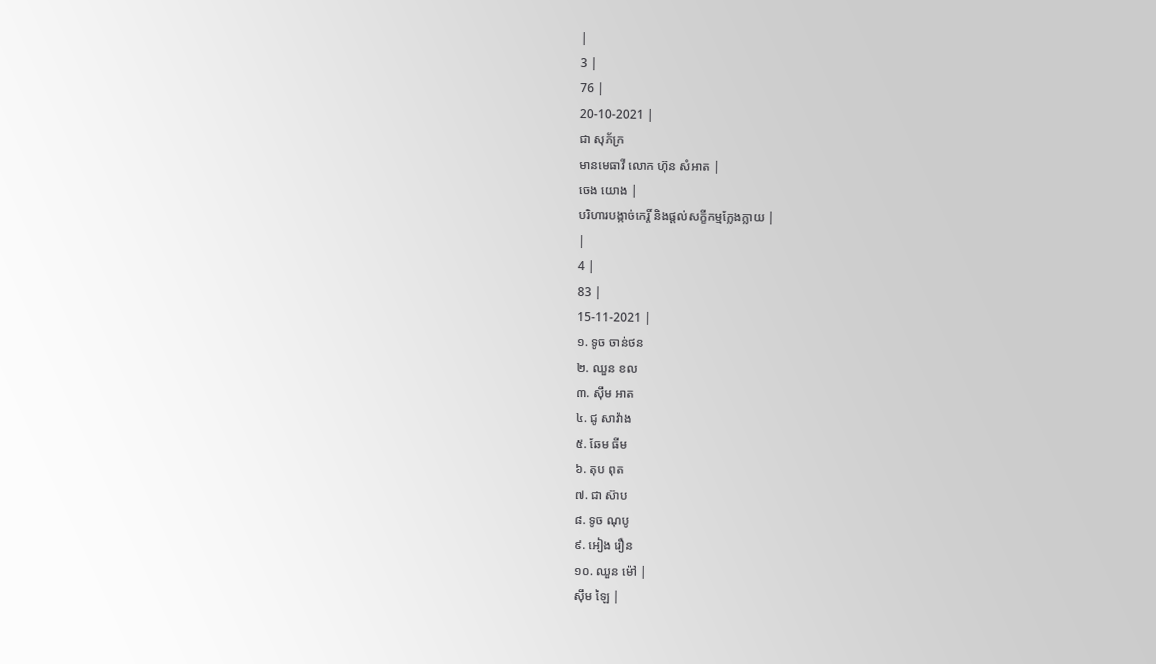|
3 |
76 |
20-10-2021 |
ជា សុភ័ក្រ
មានមេធាវី លោក ហ៊ុន សំអាត |
ចេង យោង |
បរិហារបង្កាច់កេរ្តិ៍ និងផ្តល់សក្ខីកម្មក្លែងក្លាយ |
|
4 |
83 |
15-11-2021 |
១. ទូច ចាន់ថន
២. ឈួន ខល
៣. សុឹម អាត
៤. ជូ សាវ៉ាង
៥. ឆែម ធីម
៦. តុប ពុត
៧. ជា ស៊ាប
៨. ទូច ណុបូ
៩. អៀង រឿន
១០. ឈួន ម៉ៅ |
សុឹម ឡៃ |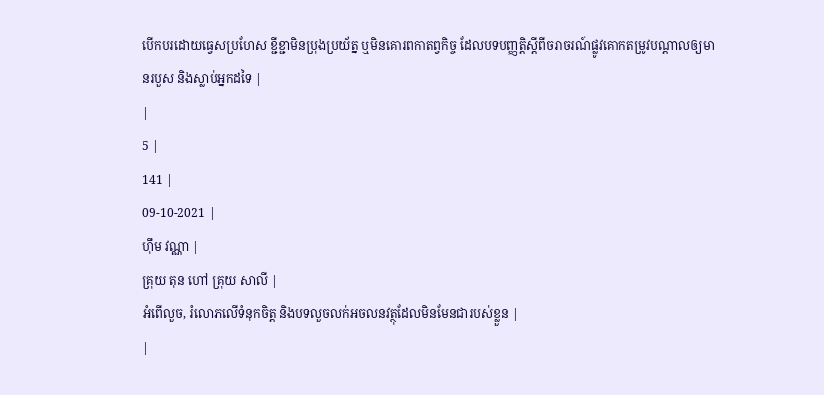បើកបរដោយធ្វេសប្រហែស ខ្ជីខ្ជាមិនប្រុងប្រយ័ត្ន ឬមិនគោរពកាតព្វកិច្ច ដែលបទបញ្ញត្តិស្តីពីចរាចរណ៍ផ្លូវគោកតម្រូវបណ្តាលឲ្យមានរបួស និងស្លាប់អ្នកដទៃ |
|
5 |
141 |
09-10-2021 |
ហុឹម វណ្ណា |
គ្រុយ តុន ហៅ គ្រុយ សាលី |
អំពើលួច, រំលោភលើទំនុកចិត្ត និងបទលួចលក់អចលនវត្ថុដែលមិនមែនជារបស់ខ្លួន |
|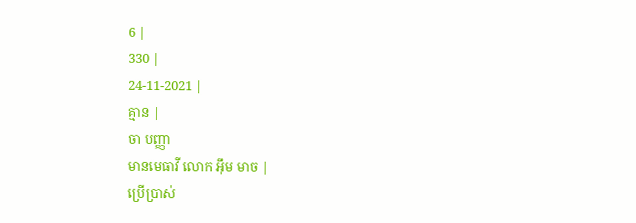6 |
330 |
24-11-2021 |
គ្មាន |
ចា បញ្ញា
មានមេធាវី លោក អុឹម មាច |
ប្រើប្រាស់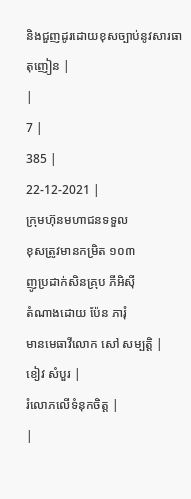និងជួញដូរដោយខុសច្បាប់នូវសារធាតុញៀន |
|
7 |
385 |
22-12-2021 |
ក្រុមហ៊ុនមហាជនទទួល
ខុសត្រូវមានកម្រិត ១០៣
ញូប្រដាក់សិនគ្រុប ភីអិស៊ី
តំណាងដោយ ប៉ែន ភារុំ
មានមេធាវីលោក សៅ សម្បត្តិ |
ខៀវ សំបួរ |
រំលោភលើទំនុកចិត្ត |
|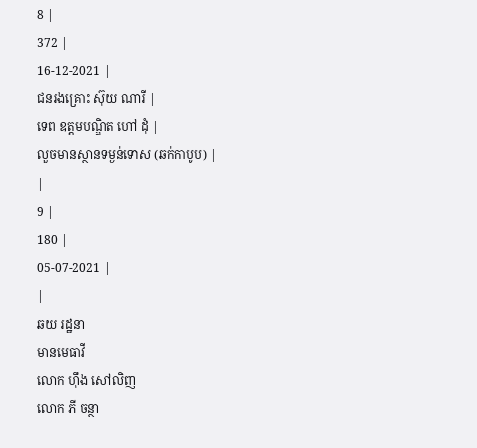8 |
372 |
16-12-2021 |
ជនរងគ្រោះ ស៊ុយ ណារី |
ទេព ឧត្តមបណ្ឌិត ហៅ ដុំ |
លួចមានស្ថានទម្ងន់ទោស (ឆក់កាបូប) |
|
9 |
180 |
05-07-2021 |
|
ឆយ រដ្ឋនា
មានមេធាវី
លោក ហ៊ឹង សៅលិញ
លោក ភី ចន្ថា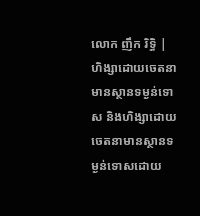លោក ញឹក រិទ្ធិ |
ហិង្សាដោយចេតនាមានស្ថានទម្ងន់ទោស និងហិង្សាដោយចេតនាមានស្ថានទម្ងន់ទោសដោយ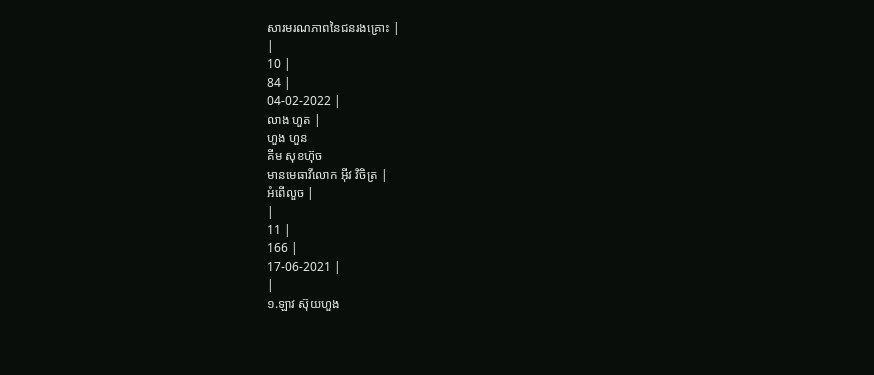សារមរណភាពនៃជនរងគ្រោះ |
|
10 |
84 |
04-02-2022 |
លាង ហួត |
ហួង ហួន
គីម សុខហ៊ុច
មានមេធាវីលោក អ៊ីវ វិចិត្រ |
អំពើលួច |
|
11 |
166 |
17-06-2021 |
|
១.ឡាវ ស៊ុយហួង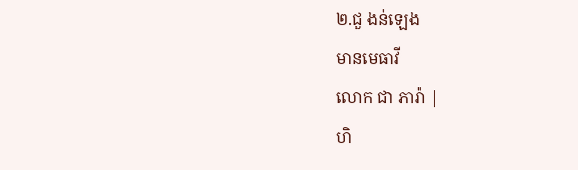២.ជួ ងន់ឡេង
មានមេធាវី
លោក ជា ភារ៉ា |
ហិ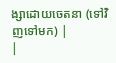ង្សាដោយចេតនា (ទៅវិញទៅមក) |
|